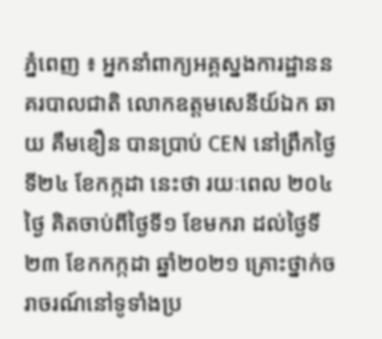ភ្នំពេញ ៖ អ្នកនាំពាក្យអគ្គស្នងការដ្ឋាននគរបាលជាតិ លោកឧត្តមសេនីយ៍ឯក ឆាយ គឹមខឿន បានប្រាប់ CEN នៅព្រឹកថ្ងៃទី២៤ ខែកក្កដា នេះថា រយៈពេល ២០៤ថ្ងៃ គិតចាប់ពីថ្ងៃទី១ ខែមករា ដល់ថ្ងៃទី២៣ ខែកកក្កដា ឆ្នាំ២០២១ គ្រោះថ្នាក់ចរាចរណ៍នៅទូទាំងប្រ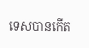ទេសបានកើត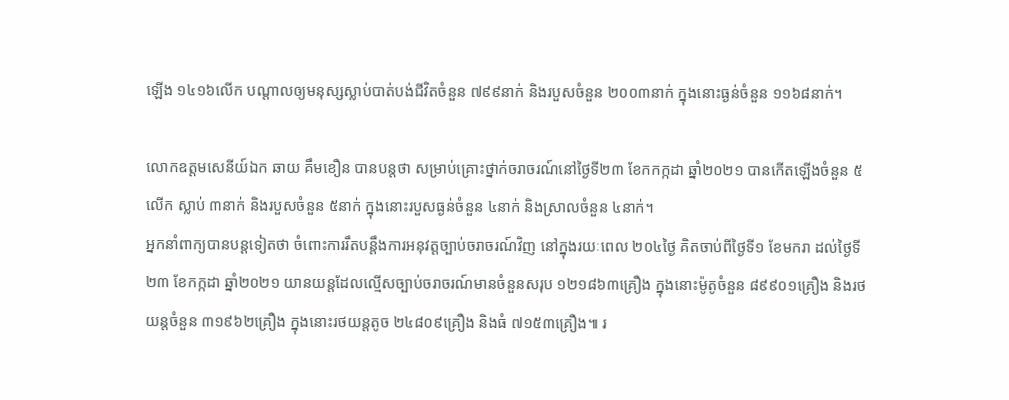ឡើង ១៤១៦លើក បណ្តាលឲ្យមនុស្សស្លាប់បាត់បង់ជីវិតចំនួន ៧៩៩នាក់ និងរបួសចំនួន ២០០៣នាក់ ក្នុងនោះធ្ងន់ចំនួន ១១៦៨នាក់។

លោកឧត្តមសេនីយ៍ឯក ឆាយ គឹមខឿន បានបន្តថា សម្រាប់គ្រោះថ្នាក់ចរាចរណ៍នៅថ្ងៃទី២៣ ខែកកក្កដា ឆ្នាំ២០២១ បានកើតឡើងចំនួន ៥លើក ស្លាប់ ៣នាក់ និងរបួសចំនួន ៥នាក់ ក្នុងនោះរបួសធ្ងន់ចំនួន ៤នាក់ និងស្រាលចំនួន ៤នាក់។
អ្នកនាំពាក្យបានបន្តទៀតថា ចំពោះការរឹតបន្តឹងការអនុវត្តច្បាប់ចរាចរណ៍វិញ នៅក្នុងរយៈពេល ២០៤ថ្ងៃ គិតចាប់ពីថ្ងៃទី១ ខែមករា ដល់ថ្ងៃទី២៣ ខែកក្កដា ឆ្នាំ២០២១ យានយន្តដែលល្មើសច្បាប់ចរាចរណ៍មានចំនួនសរុប ១២១៨៦៣គ្រឿង ក្នុងនោះម៉ូតូចំនួន ៨៩៩០១គ្រឿង និងរថយន្តចំនួន ៣១៩៦២គ្រឿង ក្នុងនោះរថយន្តតូច ២៤៨០៩គ្រឿង និងធំ ៧១៥៣គ្រឿង៕ រ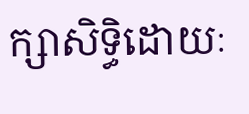ក្សាសិទ្ធិដោយៈ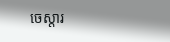ចេស្តារ